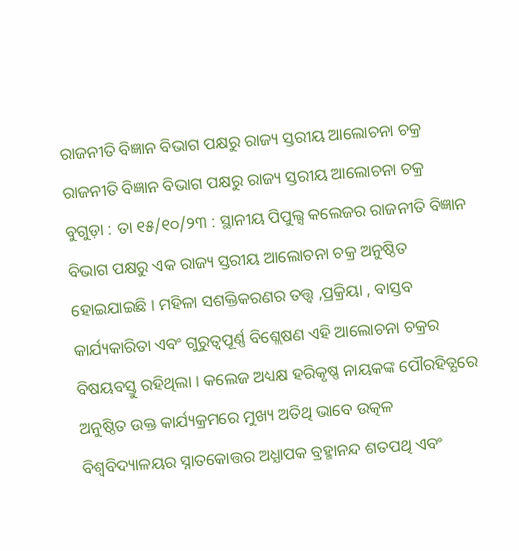ରାଜନୀତି ବିଜ୍ଞାନ ବିଭାଗ ପକ୍ଷରୁ ରାଜ୍ୟ ସ୍ତରୀୟ ଆଲୋଚନା ଚକ୍ର
ରାଜନୀତି ବିଜ୍ଞାନ ବିଭାଗ ପକ୍ଷରୁ ରାଜ୍ୟ ସ୍ତରୀୟ ଆଲୋଚନା ଚକ୍ର
ବୁଗୁଡ଼ା : ତା ୧୫/୧୦/୨୩ : ସ୍ଥାନୀୟ ପିପୁଲ୍ସ କଲେଜର ରାଜନୀତି ବିଜ୍ଞାନ ବିଭାଗ ପକ୍ଷରୁ ଏକ ରାଜ୍ୟ ସ୍ତରୀୟ ଆଲୋଚନା ଚକ୍ର ଅନୁଷ୍ଠିତ ହୋଇଯାଇଛି । ମହିଳା ସଶକ୍ତିକରଣର ତତ୍ତ୍ବ ,ପ୍ରକ୍ରିୟା , ବାସ୍ତବ କାର୍ଯ୍ୟକାରିତା ଏବଂ ଗୁରୁତ୍ବପୂର୍ଣ୍ଣ ବିଶ୍ଲେଷଣ ଏହି ଆଲୋଚନା ଚକ୍ରର ବିଷୟବସ୍ତୁ ରହିଥିଲା । କଲେଜ ଅଧ୍ୟକ୍ଷ ହରିକୃଷ୍ଣ ନାୟକଙ୍କ ପୌରହିତ୍ଯରେ ଅନୁଷ୍ଠିତ ଉକ୍ତ କାର୍ଯ୍ୟକ୍ରମରେ ମୁଖ୍ୟ ଅତିଥି ଭାବେ ଉତ୍କଳ ବିଶ୍ୱବିଦ୍ୟାଳୟର ସ୍ନାତକୋତ୍ତର ଅଧ୍ଯାପକ ବ୍ରହ୍ମାନନ୍ଦ ଶତପଥି ଏବଂ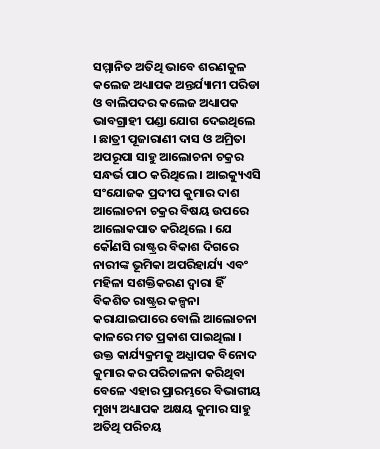ସମ୍ମାନିତ ଅତିଥି ଭାବେ ଶରଣକୁଳ କଲେଜ ଅଧ୍ୟାପକ ଅନ୍ତର୍ଯ୍ୟାମୀ ପରିଡା ଓ ବାଲିପଦର କଲେଜ ଅଧ୍ୟାପକ ଭାବଗ୍ରାହୀ ପଣ୍ଡା ଯୋଗ ଦେଇଥିଲେ
। ଛାତ୍ରୀ ପୂଜାରାଣୀ ଦାସ ଓ ଅମ୍ରିତା ଅପରୂପା ସାହୁ ଆଲୋଚନା ଚକ୍ରର ସନ୍ଧର୍ଭ ପାଠ କରିଥିଲେ । ଆଇକ୍ୟୁଏସି ସଂଯୋଜକ ପ୍ରଦୀପ କୁମାର ଦାଶ ଆଲୋଚନା ଚକ୍ରର ବିଷୟ ଉପରେ ଆଲୋକପାତ କରିଥିଲେ । ଯେ କୌଣସି ରାଷ୍ଟ୍ରର ବିକାଶ ଦିଗରେ ନାରୀଙ୍କ ଭୂମିକା ଅପରିହାର୍ଯ୍ୟ ଏବଂ ମହିଳା ସଶକ୍ତିକରଣ ଦ୍ବାରା ହିଁ ବିକଶିତ ରାଷ୍ଟ୍ରର କଳ୍ପନା କରାଯାଇପାରେ ବୋଲି ଆଲୋଚନା କାଳରେ ମତ ପ୍ରକାଶ ପାଇଥିଲା । ଉକ୍ତ କାର୍ଯ୍ୟକ୍ରମକୁ ଅଧ୍ଯାପକ ବିନୋଦ କୁମାର କର ପରିଚାଳନା କରିଥିବା ବେଳେ ଏହାର ପ୍ରାରମ୍ଭରେ ବିଭାଗୀୟ ମୁଖ୍ୟ ଅଧ୍ୟାପକ ଅକ୍ଷୟ କୁମାର ସାହୁ ଅତିଥି ପରିଚୟ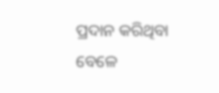ପ୍ରଦାନ କରିଥିବା ବେଳେ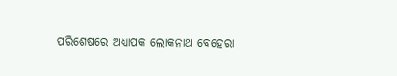ପରିଶେଷରେ ଅଧ୍ୟାପକ ଲୋକନାଥ ବେହେରା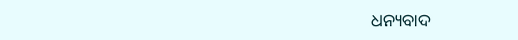ଧନ୍ୟବାଦ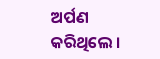ଅର୍ପଣ କରିଥିଲେ ।